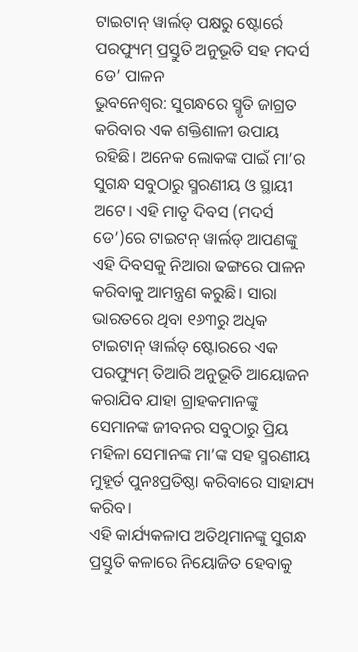ଟାଇଟାନ୍ ୱାର୍ଲଡ୍ ପକ୍ଷରୁ ଷ୍ଟୋର୍ରେ ପରଫ୍ୟୁମ୍ ପ୍ରସ୍ତୁତି ଅନୁଭୂତି ସହ ମଦର୍ସ ଡେ’ ପାଳନ
ଭୁବନେଶ୍ୱର: ସୁଗନ୍ଧରେ ସ୍ମୃତି ଜାଗ୍ରତ କରିବାର ଏକ ଶକ୍ତିଶାଳୀ ଉପାୟ ରହିଛି। ଅନେକ ଲୋକଙ୍କ ପାଇଁ ମା’ର ସୁଗନ୍ଧ ସବୁଠାରୁ ସ୍ମରଣୀୟ ଓ ସ୍ଥାୟୀ ଅଟେ। ଏହି ମାତୃ ଦିବସ (ମଦର୍ସ ଡେ’)ରେ ଟାଇଟନ୍ ୱାର୍ଲଡ୍ ଆପଣଙ୍କୁ ଏହି ଦିବସକୁ ନିଆରା ଢଙ୍ଗରେ ପାଳନ କରିବାକୁ ଆମନ୍ତ୍ରଣ କରୁଛି। ସାରା ଭାରତରେ ଥିବା ୧୬୩ରୁ ଅଧିକ ଟାଇଟାନ୍ ୱାର୍ଲଡ୍ ଷ୍ଟୋରରେ ଏକ ପରଫ୍ୟୁମ୍ ତିଆରି ଅନୁଭୂତି ଆୟୋଜନ କରାଯିବ ଯାହା ଗ୍ରାହକମାନଙ୍କୁ ସେମାନଙ୍କ ଜୀବନର ସବୁଠାରୁ ପ୍ରିୟ ମହିଳା ସେମାନଙ୍କ ମା’ଙ୍କ ସହ ସ୍ମରଣୀୟ ମୁହୂର୍ତ ପୁନଃପ୍ରତିଷ୍ଠା କରିବାରେ ସାହାଯ୍ୟ କରିବ।
ଏହି କାର୍ଯ୍ୟକଳାପ ଅତିଥିମାନଙ୍କୁ ସୁଗନ୍ଧ ପ୍ରସ୍ତୁତି କଳାରେ ନିୟୋଜିତ ହେବାକୁ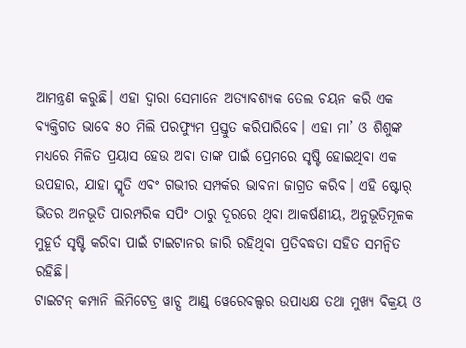ଆମନ୍ତ୍ରଣ କରୁଛି। ଏହା ଦ୍ୱାରା ସେମାନେ ଅତ୍ୟାବଶ୍ୟକ ତେଲ ଚୟନ କରି ଏକ ବ୍ୟକ୍ତିଗତ ଭାବେ ୫୦ ମିଲି ପରଫ୍ୟୁମ ପ୍ରସ୍ତୁତ କରିପାରିବେ। ଏହା ମା’ ଓ ଶିଶୁଙ୍କ ମଧ୍ୟରେ ମିଳିତ ପ୍ରୟାସ ହେଉ ଅବା ତାଙ୍କ ପାଇଁ ପ୍ରେମରେ ସୃଷ୍ଟି ହୋଇଥିବା ଏକ ଉପହାର, ଯାହା ସ୍ମୃତି ଏବଂ ଗଭୀର ସମ୍ପର୍କର ଭାବନା ଜାଗ୍ରତ କରିବ। ଏହି ଷ୍ଟୋର୍ ଭିତର ଅନଭୂତି ପାରମ୍ପରିକ ସପିଂ ଠାରୁ ଦୂରରେ ଥିବା ଆକର୍ଷଣୀୟ, ଅନୁଭୂତିମୂଳକ ମୁହୂର୍ତ ସୃଷ୍ଟି କରିବା ପାଇଁ ଟାଇଟାନର ଜାରି ରହିଥିବା ପ୍ରତିବଦ୍ଧତା ସହିତ ସମନ୍ୱିତ ରହିଛି।
ଟାଇଟନ୍ କମ୍ପାନି ଲିମିଟେଡ୍ର ୱାଚ୍ସ ଆଣ୍ଡ୍ ୱେରେବଲ୍ସର ଉପାଧ୍ୟକ୍ଷ ତଥା ମୁଖ୍ୟ ବିକ୍ରୟ ଓ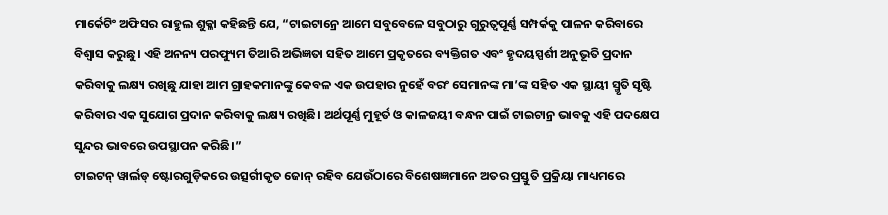ମାର୍କେଟିଂ ଅଫିସର ରାହୁଲ ଶୁକ୍ଳା କହିଛନ୍ତି ଯେ, “ଟାଇଟାନ୍ରେ ଆମେ ସବୁବେଳେ ସବୁଠାରୁ ଗୁରୁତ୍ୱପୂର୍ଣ୍ଣ ସମ୍ପର୍କକୁ ପାଳନ କରିବାରେ ବିଶ୍ୱାସ କରୁଛୁ। ଏହି ଅନନ୍ୟ ପରଫ୍ୟୁମ ତିଆରି ଅଭିଜ୍ଞତା ସହିତ ଆମେ ପ୍ରକୃତରେ ବ୍ୟକ୍ତିଗତ ଏବଂ ହୃଦୟସ୍ପର୍ଶୀ ଅନୁଭୂତି ପ୍ରଦାନ କରିବାକୁ ଲକ୍ଷ୍ୟ ରଖିଛୁ ଯାହା ଆମ ଗ୍ରାହକମାନଙ୍କୁ କେବଳ ଏକ ଉପହାର ନୁହେଁ ବରଂ ସେମାନଙ୍କ ମା’ଙ୍କ ସହିତ ଏକ ସ୍ଥାୟୀ ସ୍ମୃତି ସୃଷ୍ଟି କରିବାର ଏକ ସୁଯୋଗ ପ୍ରଦାନ କରିବାକୁ ଲକ୍ଷ୍ୟ ରଖିଛି। ଅର୍ଥପୂର୍ଣ୍ଣ ମୁହୂର୍ତ ଓ କାଳଜୟୀ ବନ୍ଧନ ପାଇଁ ଟାଇଟାନ୍ର ଭାବକୁ ଏହି ପଦକ୍ଷେପ ସୁନ୍ଦର ଭାବରେ ଉପସ୍ଥାପନ କରିଛି।”
ଟାଇଟନ୍ ୱାର୍ଲଡ୍ ଷ୍ଟୋରଗୁଡ଼ିକରେ ଉତ୍ସର୍ଗୀକୃତ ଜୋନ୍ ରହିବ ଯେଉଁଠାରେ ବିଶେଷଜ୍ଞମାନେ ଅତର ପ୍ରସ୍ତୁତି ପ୍ରକ୍ରିୟା ମାଧ୍ୟମରେ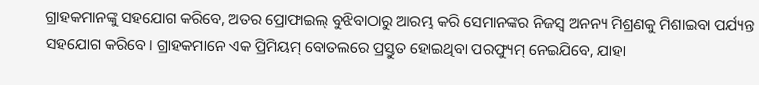ଗ୍ରାହକମାନଙ୍କୁ ସହଯୋଗ କରିବେ, ଅତର ପ୍ରୋଫାଇଲ୍ ବୁଝିବାଠାରୁ ଆରମ୍ଭ କରି ସେମାନଙ୍କର ନିଜସ୍ୱ ଅନନ୍ୟ ମିଶ୍ରଣକୁ ମିଶାଇବା ପର୍ଯ୍ୟନ୍ତ ସହଯୋଗ କରିବେ। ଗ୍ରାହକମାନେ ଏକ ପ୍ରିମିୟମ୍ ବୋତଲରେ ପ୍ରସ୍ତୁତ ହୋଇଥିବା ପରଫ୍ୟୁମ୍ ନେଇଯିବେ, ଯାହା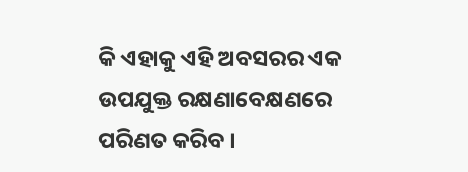କି ଏହାକୁ ଏହି ଅବସରର ଏକ ଉପଯୁକ୍ତ ରକ୍ଷଣାବେକ୍ଷଣରେ ପରିଣତ କରିବ ।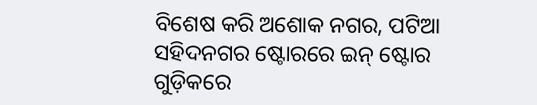ବିଶେଷ କରି ଅଶୋକ ନଗର, ପଟିଆ ସହିଦନଗର ଷ୍ଟୋରରେ ଇନ୍ ଷ୍ଟୋର ଗୁଡ଼ିକରେ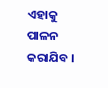ଏହାକୁ ପାଳନ କରାଯିବ ।